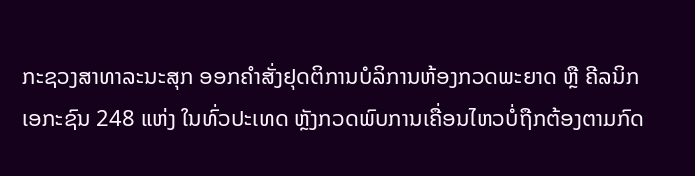ກະຊວງສາທາລະນະສຸກ ອອກຄຳສັ່ງຢຸດຕິການບໍລິການຫ້ອງກວດພະຍາດ ຫຼື ຄີລນິກເອກະຊົນ 248 ແຫ່ງ ໃນທົ່ວປະເທດ ຫຼັງກວດພົບການເຄື່ອນໄຫວບໍ່ຖືກຕ້ອງຕາມກົດ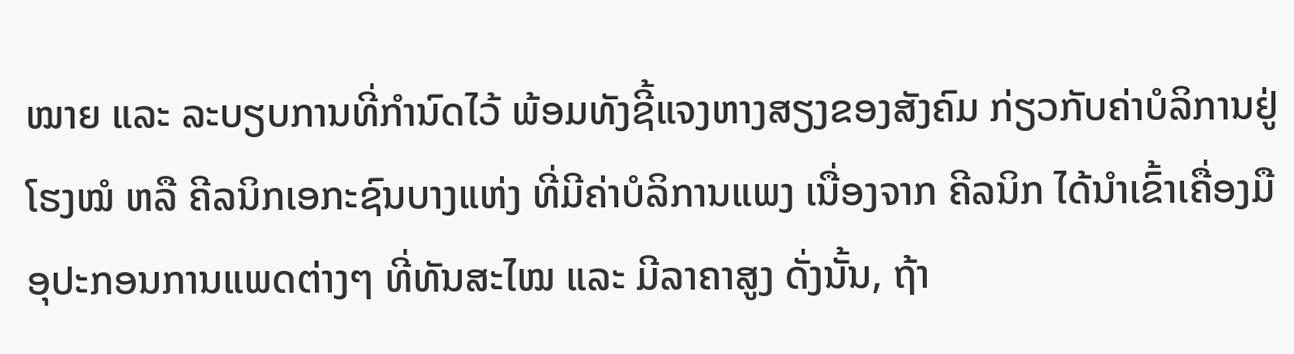ໝາຍ ແລະ ລະບຽບການທີ່ກຳນົດໄວ້ ພ້ອມທັງຊີ້ແຈງຫາງສຽງຂອງສັງຄົມ ກ່ຽວກັບຄ່າບໍລິການຢູ່ໂຮງໝໍ ຫລື ຄີລນິກເອກະຊົນບາງແຫ່ງ ທີ່ມີຄ່າບໍລິການແພງ ເນື່ອງຈາກ ຄີລນິກ ໄດ້ນຳເຂົ້າເຄື່ອງມືອຸປະກອນການແພດຕ່າງໆ ທີ່ທັນສະໄໝ ແລະ ມີລາຄາສູງ ດັ່ງນັ້ນ, ຖ້າ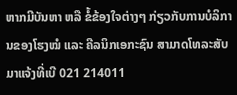ຫາກມີບັນຫາ ຫລື ຂໍ້ຂ້ອງໃຈຕ່າງໆ ກ່ຽວກັບການບໍລິການຂອງໂຮງໝໍ ແລະ ຄີລນິກເອກະຊົນ ສາມາດໂທລະສັບມາແຈ້ງທີ່ເບີ 021 214011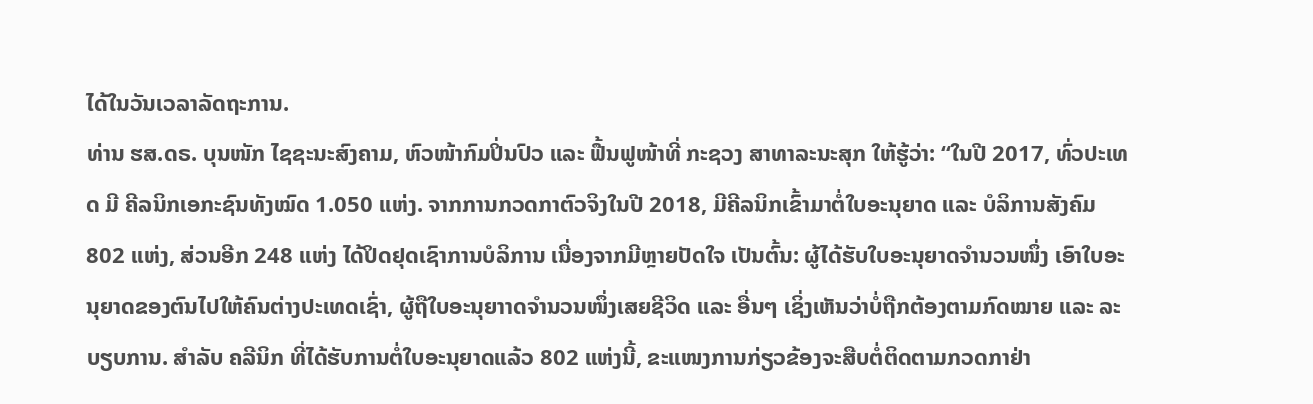ໄດ້ໃນວັນເວລາລັດຖະການ.
ທ່ານ ຮສ.ດຣ. ບຸນໜັກ ໄຊຊະນະສົງຄາມ, ຫົວໜ້າກົມປິ່ນປົວ ແລະ ຟື້ນຟູໜ້າທີ່ ກະຊວງ ສາທາລະນະສຸກ ໃຫ້ຮູ້ວ່າ: “ໃນປີ 2017, ທົ່ວປະເທດ ມີ ຄີລນິກເອກະຊົນທັງໝົດ 1.050 ແຫ່ງ. ຈາກການກວດກາຕົວຈິງໃນປີ 2018, ມີຄີລນິກເຂົ້າມາຕໍ່ໃບອະນຸຍາດ ແລະ ບໍລິການສັງຄົມ 802 ແຫ່ງ, ສ່ວນອີກ 248 ແຫ່ງ ໄດ້ປິດຢຸດເຊົາການບໍລິການ ເນື່ອງຈາກມີຫຼາຍປັດໃຈ ເປັນຕົ້ນ: ຜູ້ໄດ້ຮັບໃບອະນຸຍາດຈຳນວນໜຶ່ງ ເອົາໃບອະນຸຍາດຂອງຕົນໄປໃຫ້ຄົນຕ່າງປະເທດເຊົ່າ, ຜູ້ຖືໃບອະນຸຍາາດຈຳນວນໜຶ່ງເສຍຊີວິດ ແລະ ອື່ນໆ ເຊິ່ງເຫັນວ່າບໍ່ຖືກຕ້ອງຕາມກົດໝາຍ ແລະ ລະບຽບການ. ສໍາລັບ ຄລີນິກ ທີ່ໄດ້ຮັບການຕໍ່ໃບອະນຸຍາດແລ້ວ 802 ແຫ່ງນີ້, ຂະແໜງການກ່ຽວຂ້ອງຈະສືບຕໍ່ຕິດຕາມກວດກາຢ່າ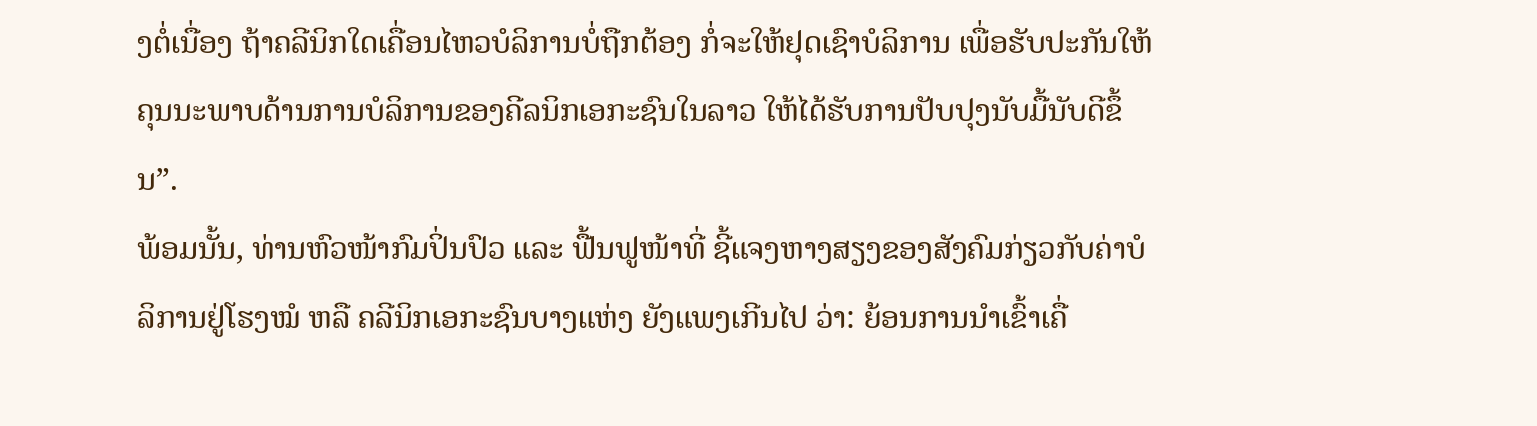ງຕໍ່ເນື່ອງ ຖ້າຄລີນິກໃດເຄື່ອນໄຫວບໍລິການບໍ່ຖືກຕ້ອງ ກໍ່ຈະໃຫ້ຢຸດເຊົາບໍລິການ ເພື່ອຮັບປະກັນໃຫ້ຄຸນນະພາບດ້ານການບໍລິການຂອງຄີລນິກເອກະຊົນໃນລາວ ໃຫ້ໄດ້ຮັບການປັບປຸງນັບມື້ນັບດີຂຶ້ນ”.
ພ້ອມນັ້ນ, ທ່ານຫົວໜ້າກົມປິ່ນປົວ ແລະ ຟື້ນຟູໜ້າທີ່ ຊີ້ແຈງຫາງສຽງຂອງສັງຄົມກ່ຽວກັບຄ່າບໍລິການຢູ່ໂຮງໝໍ ຫລື ຄລີນິກເອກະຊົນບາງແຫ່ງ ຍັງແພງເກີນໄປ ວ່າ: ຍ້ອນການນຳເຂົ້າເຄື່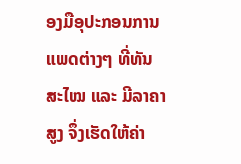ອງມືອຸປະກອນການແພດຕ່າງໆ ທີ່ທັນສະໄໝ ແລະ ມີລາຄາສູງ ຈຶ່ງເຮັດໃຫ້ຄ່າ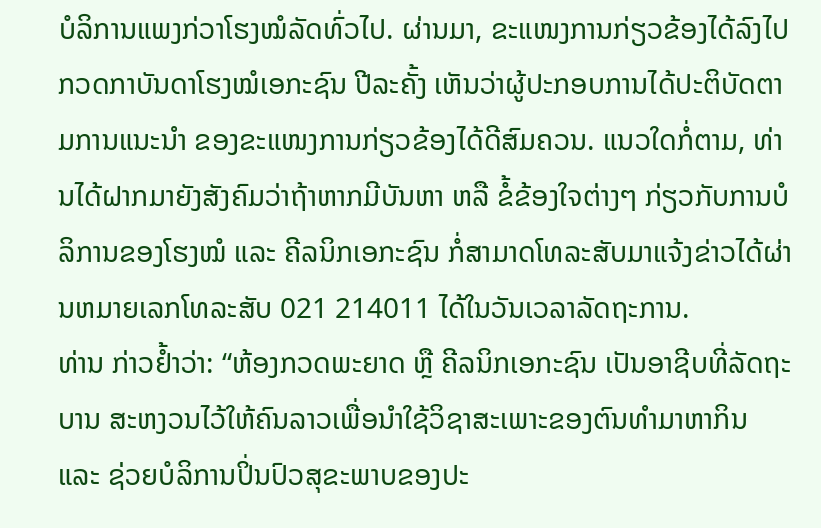ບໍລິການແພງກ່ວາໂຮງໝໍລັດທົ່ວໄປ. ຜ່ານມາ, ຂະແໜງການກ່ຽວຂ້ອງໄດ້ລົງໄປກວດກາບັນດາໂຮງໝໍເອກະຊົນ ປີລະຄັ້ງ ເຫັນວ່າຜູ້ປະກອບການໄດ້ປະຕິບັດຕາມການແນະນໍາ ຂອງຂະແໜງການກ່ຽວຂ້ອງໄດ້ດີສົມຄວນ. ແນວໃດກໍ່ຕາມ, ທ່ານໄດ້ຝາກມາຍັງສັງຄົມວ່າຖ້າຫາກມີບັນຫາ ຫລື ຂໍ້ຂ້ອງໃຈຕ່າງໆ ກ່ຽວກັບການບໍລິການຂອງໂຮງໝໍ ແລະ ຄີລນິກເອກະຊົນ ກໍ່ສາມາດໂທລະສັບມາແຈ້ງຂ່າວໄດ້ຜ່ານຫມາຍເລກໂທລະສັບ 021 214011 ໄດ້ໃນວັນເວລາລັດຖະການ.
ທ່ານ ກ່າວຢ້ຳວ່າ: “ຫ້ອງກວດພະຍາດ ຫຼື ຄີລນິກເອກະຊົນ ເປັນອາຊີບທີ່ລັດຖະບານ ສະຫງວນໄວ້ໃຫ້ຄົນລາວເພື່ອນໍາໃຊ້ວິຊາສະເພາະຂອງຕົນທຳມາຫາກິນ ແລະ ຊ່ວຍບໍລິການປິ່ນປົວສຸຂະພາບຂອງປະ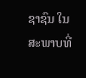ຊາຊົນ ໃນສະພາບທີ່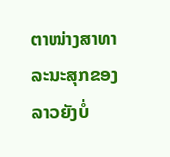ຕາໜ່າງສາທາລະນະສຸກຂອງລາວຍັງບໍ່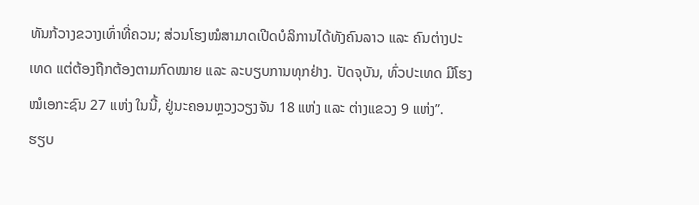ທັນກ້ວາງຂວາງເທົ່າທີ່ຄວນ; ສ່ວນໂຮງໝໍສາມາດເປີດບໍລິການໄດ້ທັງຄົນລາວ ແລະ ຄົນຕ່າງປະເທດ ແຕ່ຕ້ອງຖືກຕ້ອງຕາມກົດໝາຍ ແລະ ລະບຽບການທຸກຢ່າງ. ປັດຈຸບັນ, ທົ່ວປະເທດ ມີໂຮງໝໍເອກະຊົນ 27 ແຫ່ງ ໃນນີ້, ຢູ່ນະຄອນຫຼວງວຽງຈັນ 18 ແຫ່ງ ແລະ ຕ່າງແຂວງ 9 ແຫ່ງ”.
ຮຽບ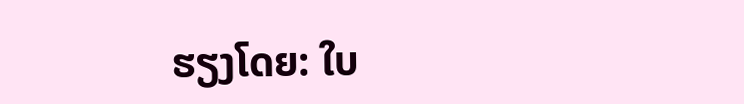ຮຽງໂດຍ: ໃບ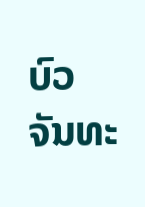ບົວ ຈັນທະ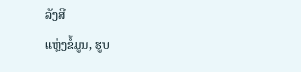ລັງສີ
ແຫຼ່ງຂໍ້ມູນ, ຮູບ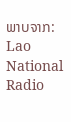ພາບຈາກ: Lao National Radio